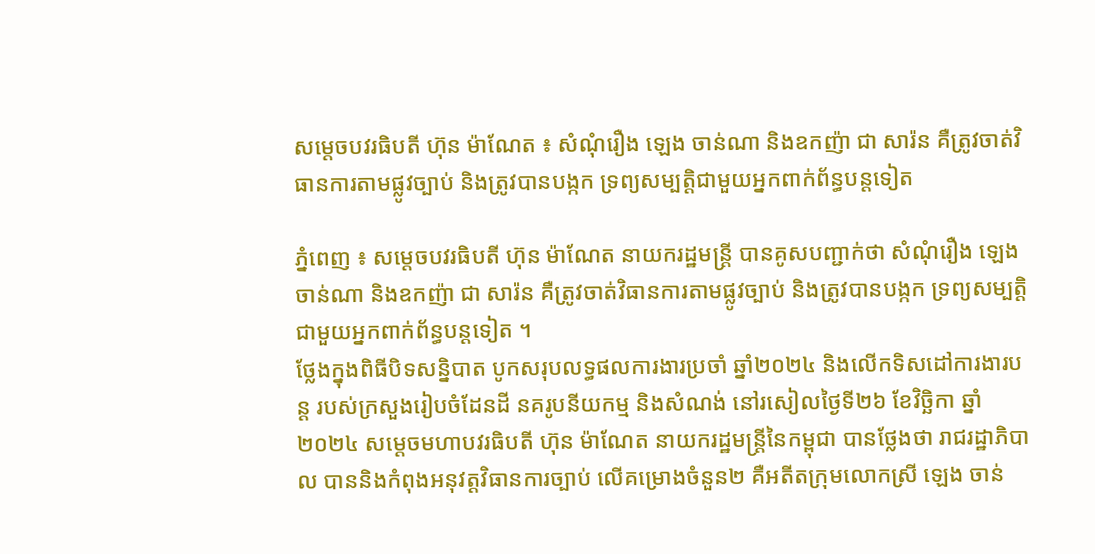សម្តេចបវរធិបតី ហ៊ុន ម៉ាណែត ៖ សំណុំរឿង ឡេង ចាន់ណា និងឧកញ៉ា ជា សារ៉ន គឺត្រូវចាត់វិធានការតាមផ្លូវច្បាប់ និងត្រូវបានបង្កក ទ្រព្យសម្បត្ដិជាមួយអ្នកពាក់ព័ន្ធបន្ដទៀត

ភ្នំពេញ ៖ សម្តេចបវរធិបតី ហ៊ុន ម៉ាណែត នាយករដ្ឋមន្ត្រី បានគូសបញ្ជាក់ថា សំណុំរឿង ឡេង ចាន់ណា និងឧកញ៉ា ជា សារ៉ន គឺត្រូវចាត់វិធានការតាមផ្លូវច្បាប់ និងត្រូវបានបង្កក ទ្រព្យសម្បត្ដិជាមួយអ្នកពាក់ព័ន្ធបន្ដទៀត ។
ថ្លែងក្នុងពិធីបិទសន្និបាត បូកសរុបលទ្ធផលការងារប្រចាំ ឆ្នាំ២០២៤ និងលើកទិសដៅការងារបន្ត របស់ក្រសួងរៀបចំដែនដី នគរូបនីយកម្ម និងសំណង់ នៅរសៀលថ្ងៃទី២៦ ខែវិច្ឆិកា ឆ្នាំ២០២៤ សម្តេចមហាបវរធិបតី ហ៊ុន ម៉ាណែត នាយករដ្ឋមន្ត្រីនៃកម្ពុជា បានថ្លែងថា រាជរដ្ឋាភិបាល បាននិងកំពុងអនុវត្ដវិធានការច្បាប់ លើគម្រោងចំនួន២ គឺអតីតក្រុមលោកស្រី ឡេង ចាន់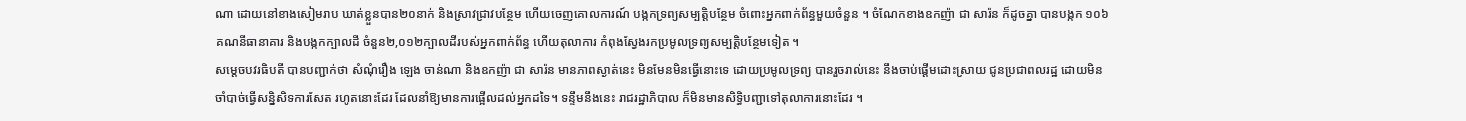ណា ដោយនៅខាងសៀមរាប ឃាត់ខ្លួនបាន២០នាក់ និងស្រាវជ្រាវបន្ថែម ហើយចេញគោលការណ៍ បង្កកទ្រព្យសម្បត្ដិបន្ថែម ចំពោះអ្នកពាក់ព័ន្ធមួយចំនួន ។ ចំណែកខាងឧកញ៉ា ជា សារ៉ន ក៏ដូចគ្នា បានបង្កក ១០៦គណនីធានាគារ និងបង្កកក្បាលដី ចំនួន២,០១២ក្បាលដីរបស់អ្នកពាក់ព័ន្ធ ហើយតុលាការ កំពុងស្វែងរកប្រមូលទ្រព្យសម្បត្ដិបន្ថែមទៀត ។
សម្ដេចបវរធិបតី បានបញ្ជាក់ថា សំណុំរឿង ឡេង ចាន់ណា និងឧកញ៉ា ជា សារ៉ន មានភាពស្ងាត់នេះ មិនមែនមិនធ្វើនោះទេ ដោយប្រមូលទ្រព្យ បានរួចរាល់នេះ នឹងចាប់ផ្ដើមដោះស្រាយ ជូនប្រជាពលរដ្ឋ ដោយមិនចាំបាច់ធ្វើសន្និសិទការសែត រហូតនោះដែរ ដែលនាំឱ្យមានការផ្អើលដល់អ្នកដទៃ។ ទន្ទឹមនឹងនេះ រាជរដ្ឋាភិបាល ក៏មិនមានសិទ្ធិបញ្ជាទៅតុលាការនោះដែរ ។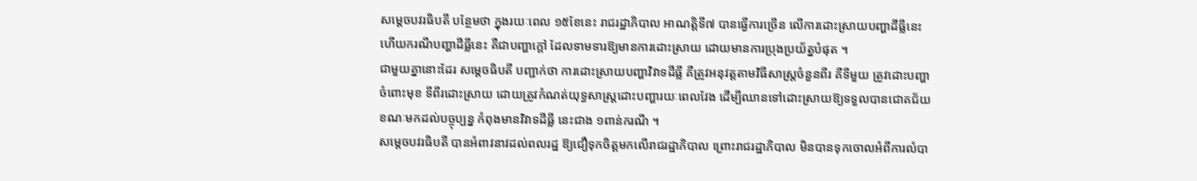សម្ដេចបវរធិបតី បន្ថែមថា ក្នុងរយៈពេល ១៥ខែនេះ រាជរដ្ឋាភិបាល អាណត្តិទី៧ បានធ្វើការច្រើន លើការដោះស្រាយបញ្ហាដីធ្លីនេះ ហើយករណីបញ្ហាដីធ្លីនេះ គឺជាបញ្ហាក្ដៅ ដែលទាមទារឱ្យមានការដោះស្រាយ ដោយមានការប្រុងប្រយ័ត្នបំផុត ។
ជាមួយគ្នានោះដែរ សម្ដេចធិបតី បញ្ជាក់ថា ការដោះស្រាយបញ្ហាវិវាទដីធ្លី គឺត្រូវអនុវត្តតាមវិធីសាស្ដ្រចំនួនពីរ គឺទីមួយ ត្រូវដោះបញ្ហាចំពោះមុខ ទីពីរដោះស្រាយ ដោយត្រូវកំណត់យុទ្ធសាស្ដ្រដោះបញ្ហារយៈពេលវែង ដើម្បីឈានទៅដោះស្រាយឱ្យទទួលបានជោគជ័យ ខណៈមកដល់បច្ចុប្បន្ន កំពុងមានវិវាទដីធ្លី នេះជាង ១ពាន់ករណី ។
សម្តេចបវរធិបតី បានអំពាវនាវដល់ពលរដ្ឋ ឱ្យជឿទុកចិត្ដមកលើរាជរដ្ឋាភិបាល ព្រោះរាជរដ្ឋាភិបាល មិនបានទុកចោលអំពីការលំបា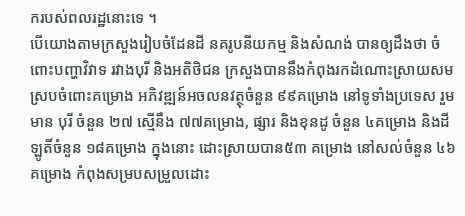ករបស់ពលរដ្ឋនោះទេ ។
បើយោងតាមក្រសួងរៀបចំដែនដី នគរូបនីយកម្ម និងសំណង់ បានឲ្យដឹងថា ចំពោះបញ្ហាវិវាទ រវាងបុរី និងអតិថិជន ក្រសួងបាននឹងកំពុងរកដំណោះស្រាយសមស្របចំពោះគម្រោង អភិវឌ្ឍន៍អចលនវត្ថុចំនួន ៩៩គម្រោង នៅទូទាំងប្រទេស រួមមាន បុរី ចំនួន ២៧ ស្មើនឹង ៧៧គម្រោង, ផ្សារ និងខុនដូ ចំនួន ៤គម្រោង និងដីឡូតិ៍ចំនួន ១៨គម្រោង ក្នុងនោះ ដោះស្រាយបាន៥៣ គម្រោង នៅសល់ចំនួន ៤៦គម្រោង កំពុងសម្របសម្រួលដោះ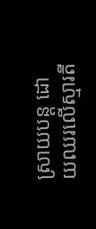ស្រាយបន្ត ដោយឈរលើស្មារតី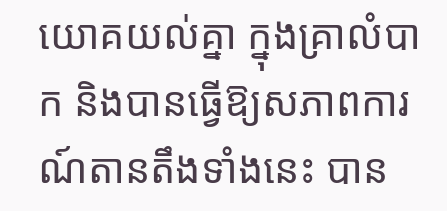យោគយល់គ្នា ក្នុងគ្រាលំបាក និងបានធ្វើឱ្យសភាពការណ៍តានតឹងទាំងនេះ បាន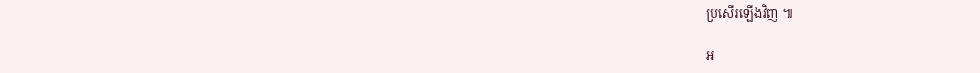ប្រសើរឡើងវិញ ៕

អ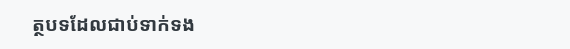ត្ថបទដែលជាប់ទាក់ទង